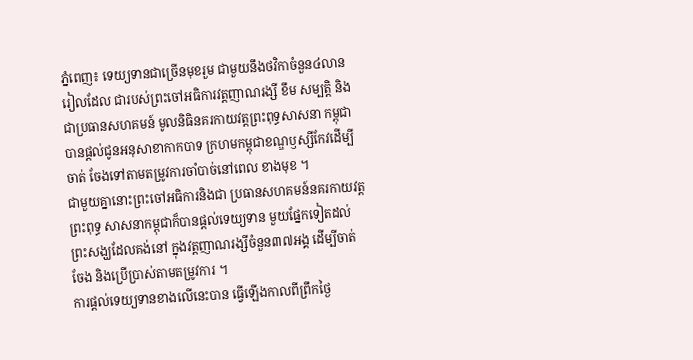ភ្នំពេញ៖ ទេយ្យទានជាច្រើនមុខរួម ជាមួយនឹងថវិកាចំនួន៤លានរៀលដែល ជារបស់ព្រះចៅអធិការវត្ដញាណរង្សី ខឹម សម្បត្ដិ និងជាប្រធានសហគមន៍ មូលនិធិនគរកាយវត្ដព្រះពុទ្ធសាសនា កម្ពុជាបានផ្ដល់ជូនអនុសាខាកាកបាទ ក្រហមកម្ពុជាខណ្ឌឫស្សីកែវដើម្បីចាត់ ចែងទៅតាមតម្រូវការចាំបាច់នៅពេល ខាងមុខ ។
ជាមួយគ្នានោះព្រះចៅអធិការនិងជា ប្រធានសហគមន៍នគរកាយវត្ដព្រះពុទ្ធ សាសនាកម្ពុជាក៏បានផ្ដល់ទេយ្យទាន មួយផ្នែកទៀតដល់ព្រះសង្ឃដែលគង់នៅ ក្នុងវត្ដញាណរង្សីចំនួន៣៧អង្គ ដើម្បីចាត់ ចែង និងប្រើប្រាស់តាមតម្រូវការ ។
ការផ្ដល់ទេយ្យទានខាងលើនេះបាន ធ្វើឡើងកាលពីព្រឹកថ្ងៃ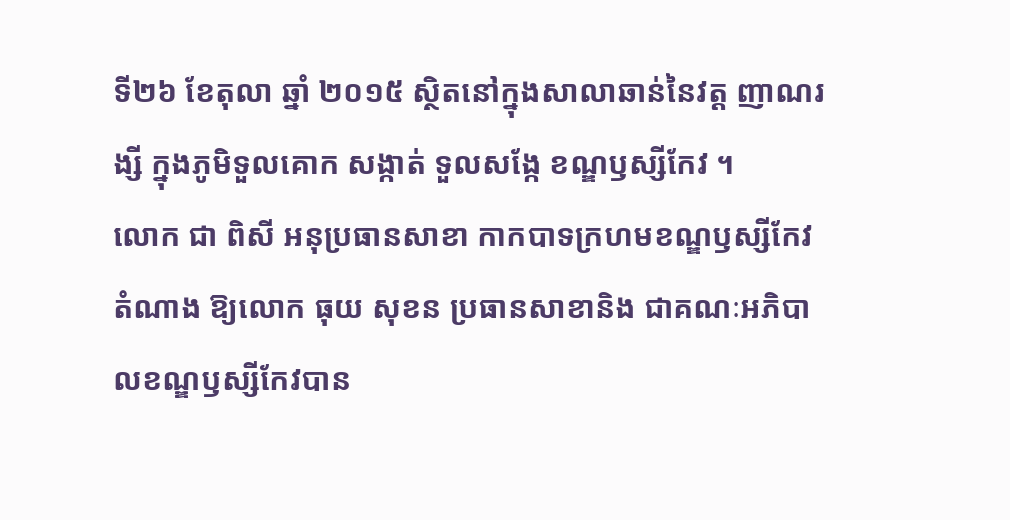ទី២៦ ខែតុលា ឆ្នាំ ២០១៥ ស្ថិតនៅក្នុងសាលាឆាន់នៃវត្ដ ញាណរង្សី ក្នុងភូមិទួលគោក សង្កាត់ ទួលសង្កែ ខណ្ឌឫស្សីកែវ ។
លោក ជា ពិសី អនុប្រធានសាខា កាកបាទក្រហមខណ្ឌឫស្សីកែវតំណាង ឱ្យលោក ធុយ សុខន ប្រធានសាខានិង ជាគណៈអភិបាលខណ្ឌឫស្សីកែវបាន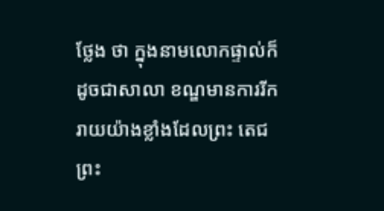ថ្លែង ថា ក្នុងនាមលោកផ្ទាល់ក៏ដូចជាសាលា ខណ្ឌមានការរីករាយយ៉ាងខ្លាំងដែលព្រះ តេជព្រះ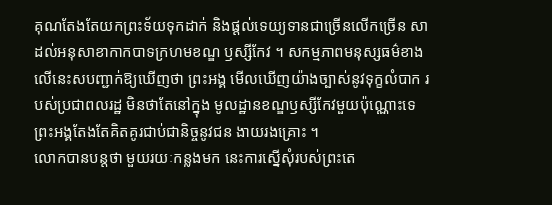គុណតែងតែយកព្រះទ័យទុកដាក់ និងផ្ដល់ទេយ្យទានជាច្រើនលើកច្រើន សាដល់អនុសាខាកាកបាទក្រហមខណ្ឌ ឫស្សីកែវ ។ សកម្មភាពមនុស្សធម៌ខាង លើនេះសបញ្ជាក់ឱ្យឃើញថា ព្រះអង្គ មើលឃើញយ៉ាងច្បាស់នូវទុក្ខលំបាក របស់ប្រជាពលរដ្ឋ មិនថាតែនៅក្នុង មូលដ្ឋានខណ្ឌឫស្សីកែវមួយប៉ុណ្ណោះទេ ព្រះអង្គតែងតែគិតគូរជាប់ជានិច្ចនូវជន ងាយរងគ្រោះ ។
លោកបានបន្ដថា មួយរយៈកន្លងមក នេះការស្នើសុំរបស់ព្រះតេ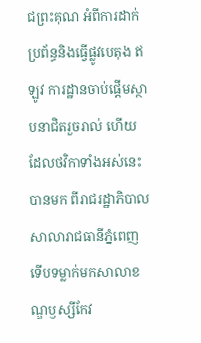ជព្រះគុណ អំពីការដាក់ប្រព័ន្ធនិងធ្វើផ្លូវបេតុង ឥឡូវ ការដ្ឋានចាប់ផ្ដើមស្ថាបនាជិតរួចរាល់ ហើយ ដែលថវិកាទាំងអស់នេះបានមក ពីរាជរដ្ឋាភិបាល សាលារាជធានីភ្នំពេញ ទើបទម្លាក់មកសាលាខណ្ឌឫស្សីកែវ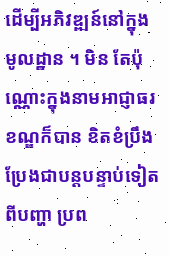ដើម្បីអភិវឌ្ឍន៍នៅក្នុងមូលដ្ឋាន ។ មិន តែប៉ុណ្ណោះក្នុងនាមអាជ្ញាធរខណ្ឌក៏បាន ខិតខំប្រឹងប្រែងជាបន្ដបន្ទាប់ទៀតពីបញ្ហា ប្រព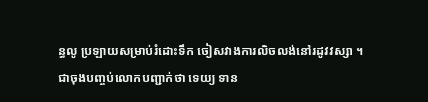ន្ធលូ ប្រឡាយសម្រាប់រំដោះទឹក ចៀសវាងការលិចលង់នៅរដូវវស្សា ។
ជាចុងបញ្ចប់លោកបញ្ជាក់ថា ទេយ្យ ទាន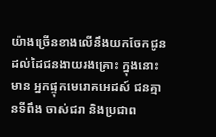យ៉ាងច្រើនខាងលើនឹងយកចែកជូន ដល់ដៃជនងាយរងគ្រោះ ក្នុងនោះមាន អ្នកផ្ទុកមេរោគអេដស៍ ជនគ្មានទីពឹង ចាស់ជរា និងប្រជាព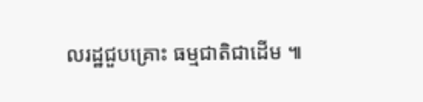លរដ្ឋជួបគ្រោះ ធម្មជាតិជាដើម ៕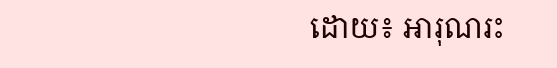ដោយ៖ អារុណរះ